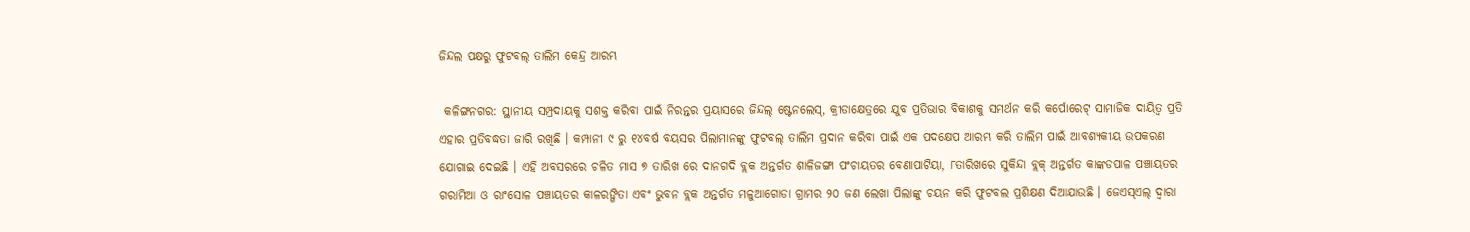ଜିନ୍ଦଲ ପକ୍ଷରୁ ଫୁଟବଲ୍ ତାଲିମ କେନ୍ଦ୍ର ଆରମ୍ଭ

 କଳିଙ୍ଗନଗର: ସ୍ଥାନୀୟ ସମ୍ପ୍ରଦାୟକୁ ସଶକ୍ତ କରିବା ପାଇଁ ନିରନ୍ତର ପ୍ରୟାସରେ ଜିନ୍ଦଲ୍ ଷ୍ଟେନଲେସ୍, କ୍ରୀଡାକ୍ଷେତ୍ରରେ ଯୁବ ପ୍ରତିଭାର ବିକାଶକୁ ସମର୍ଥନ କରି କର୍ପୋରେଟ୍ ସାମାଜିକ ଦାୟିତ୍ୱ ପ୍ରତି ଏହାର ପ୍ରତିବଦ୍ଧତା ଜାରି ରଖିଛି । କମ୍ପାନୀ ୯ ରୁ ୧୪ବର୍ଷ ବୟସର ପିଲାମାନଙ୍କୁ ଫୁଟବଲ୍ ତାଲିମ ପ୍ରଦାନ କରିବା ପାଇଁ ଏକ ପଦକ୍ଷେପ ଆରମ୍ଭ କରି ତାଲିମ ପାଇଁ ଆବଶ୍ୟକୀୟ ଉପକରଣ ଯୋଗାଇ ଦେଇଛି । ଏହି ଅବସରରେ ଚଳିତ ମାସ ୭ ତାରିଖ ରେ ଦାନଗଦି ବ୍ଲକ ଅନ୍ତର୍ଗତ ଶାଳିଜଙ୍ଗା ପଂଚାୟତର ବେଣାପାଟିୟା, ୮ତାରିଖରେ ସୁକିନ୍ଦା ବ୍ଲକ୍ ଅନ୍ତର୍ଗତ କାଙ୍କଡପାଳ ପଞ୍ଚାୟତର ଗରାମିଆ ଓ ରାଂସୋଳ ପଞ୍ଚାୟତର କାଳରଙ୍ଗିତା ଏବଂ ଭୁବନ ବ୍ଲକ ଅନ୍ତର୍ଗତ ମଳୁଆଗୋଡା ଗ୍ରାମର ୨୦ ଜଣ ଲେଖା ପିଲାଙ୍କୁ ଚୟନ କରି ଫୁଟବଲ ପ୍ରଶିକ୍ଷଣ ଦିଆଯାଉଛି । ଜେଏସ୍ଏଲ୍ ଦ୍ୱାରା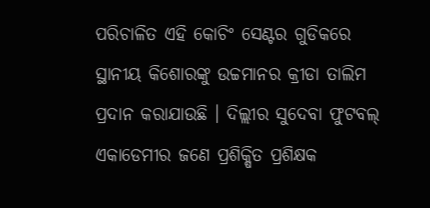ପରିଚାଳିତ ଏହି କୋଚିଂ ସେଣ୍ଟର ଗୁଡିକରେ ସ୍ଥାନୀୟ କିଶୋରଙ୍କୁ ଉଚ୍ଚମାନର କ୍ରୀଡା ତାଲିମ ପ୍ରଦାନ କରାଯାଉଛି । ଦିଲ୍ଲୀର ସୁଦେବା ଫୁଟବଲ୍ ଏକାଡେମୀର ଜଣେ ପ୍ରଶିକ୍ଷିତ ପ୍ରଶିକ୍ଷକ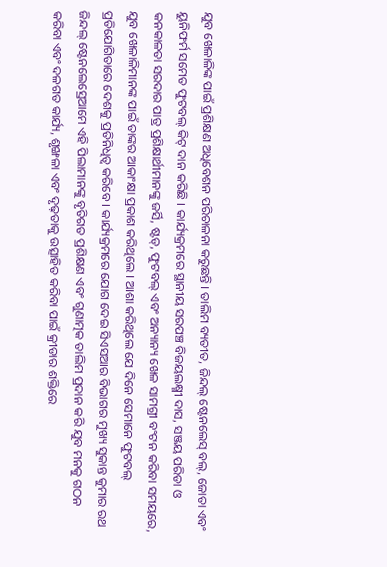ଯୁବ ଖେଳାଳିଙ୍କ ପାଇଁ ପ୍ରଶିକ୍ଷଣ ଅଧିବେଶନ ପରିଚାଳନା କରୁଛନ୍ତି । ତାଲିମ ବ୍ୟତୀତ, ଜିନ୍ଦଲ୍ ଷ୍ଟେନଲେସ୍ ବଲ୍, ଜୋତା ଏବଂ ୟୁନିଫର୍ମ ସମେତ ଫୁଟବଲ୍ କିଟ୍ ଦାନ କରିଛି । କାର୍ଯ୍ୟକ୍ରମରେ ସ୍ଥାନୀୟ ସରପଞ୍ଚ ବିଜୟଲକ୍ଷ୍ମୀ ଦାସ, ସଞ୍ଜୟ ପରିଡା ଓ କନକାଳତା ସରଦାର ପାତ୍ର ପ୍ରଶିକ୍ଷାର୍ଥୀମାନଙ୍କୁ ଜର୍ସି, ଷ୍ଟଡ୍, ଫୁଟବଲ୍ ଏବଂ ଅନ୍ୟାନ୍ୟ ଖେଳ ସାମଗ୍ରୀ ବଂଟନ କରିବା ସମୟରେ, ଯୁବ ଖେଳାଳିମାନଙ୍କ ପାଇଁ ତାଙ୍କର ଆକାଂକ୍ଷା ପ୍ରକାଶ କରିଥିଲେ । ଆଶା କରିଥିଲେ ଯେ ଦିନେ ସେମାନେ ଫୁଟବଲ୍ ପ୍ରତିଯୋଗିତାରେ ଦେଶକୁ ପ୍ରତିନିଧିତ୍ୱ କରିବେ । କାର୍ଯ୍ୟକ୍ରମରେ ଯୋଗ ଦେଇ ସିଏସଆର ବିଭାଗର ମୁଖ୍ୟ ସୁକାନ୍ତ କୁମାର ରଥ ଜିନ୍ଦଲ୍ ଷ୍ଟେନଲେସ୍ରେଆମେ ଏହି ପିଲାମାନଙ୍କୁ ବୃତିଗତ ପ୍ରଶିକ୍ଷଣ ଏବଂ ଗୁଣାତ୍ମକ ତାଲିମ ପ୍ରଦାନ କରି ଯୁବ ମନକୁ ଗଠନ କରିବା ଏବଂ ଦଳଗତ କାର୍ଯ୍ୟ, ଶୃଙ୍ଖଳା ଏବଂ ଦୃଢ଼ତାକୁ ଉତ୍ସାହିତ କରିବା ପାଇଁ କ୍ରୀଡାର ଶକ୍ତିରେ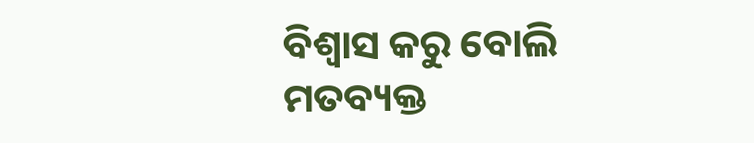ବିଶ୍ୱାସ କରୁ ବୋଲି ମତବ୍ୟକ୍ତ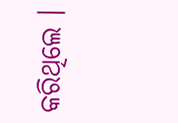କରିଥିଲେ ।